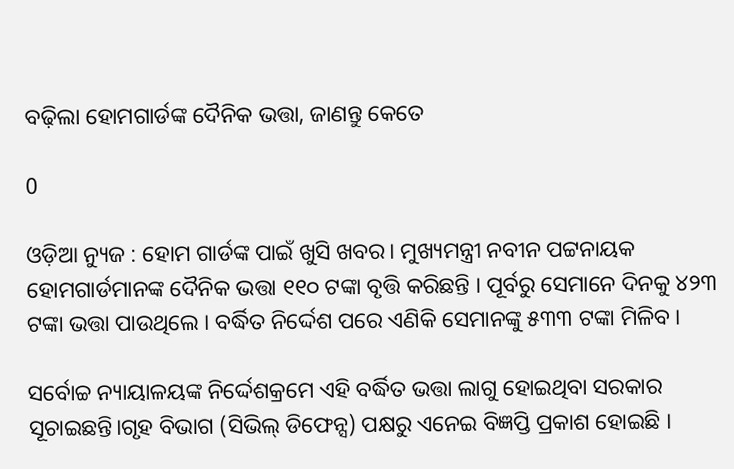ବଢ଼ିଲା ହୋମଗାର୍ଡଙ୍କ ଦୈନିକ ଭତ୍ତା, ଜାଣନ୍ତୁ କେତେ

0

ଓଡ଼ିଆ ନ୍ୟୁଜ : ହୋମ ଗାର୍ଡଙ୍କ ପାଇଁ ଖୁସି ଖବର। ମୁଖ୍ୟମନ୍ତ୍ରୀ ନବୀନ ପଟ୍ଟନାୟକ  ହୋମଗାର୍ଡମାନଙ୍କ ଦୈନିକ ଭତ୍ତା ୧୧୦ ଟଙ୍କା ବୃତ୍ତି କରିଛନ୍ତି । ପୂର୍ବରୁ ସେମାନେ ଦିନକୁ ୪୨୩ ଟଙ୍କା ଭତ୍ତା ପାଉଥିଲେ । ବର୍ଦ୍ଧିତ ନିର୍ଦ୍ଦେଶ ପରେ ଏଣିକି ସେମାନଙ୍କୁ ୫୩୩ ଟଙ୍କା ମିଳିବ ।

ସର୍ବୋଚ୍ଚ ନ୍ୟାୟାଳୟଙ୍କ ନିର୍ଦ୍ଦେଶକ୍ରମେ ଏହି ବର୍ଦ୍ଧିତ ଭତ୍ତା ଲାଗୁ ହୋଇଥିବା ସରକାର ସୂଚାଇଛନ୍ତି।ଗୃହ ବିଭାଗ (ସିଭିଲ୍‌ ଡିଫେନ୍ସ) ପକ୍ଷରୁ ଏନେଇ ବିଜ୍ଞପ୍ତି ପ୍ରକାଶ ହୋଇଛି ।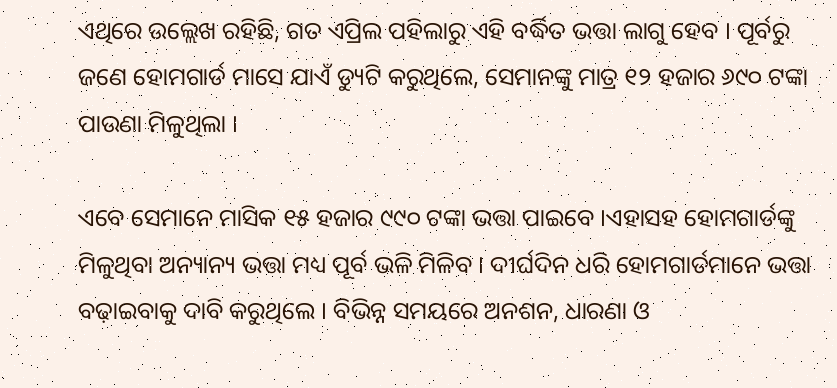ଏଥିରେ ଉଲ୍ଲେଖ ରହିଛି, ଗତ ଏପ୍ରିଲ ପହିଲାରୁ ଏହି ବର୍ଦ୍ଧିତ ଭତ୍ତା ଲାଗୁ ହେବ । ପୂର୍ବରୁ ଜଣେ ହୋମଗାର୍ଡ ମାସେ ଯାଏଁ ଡ୍ୟୁଟି କରୁଥିଲେ, ସେମାନଙ୍କୁ ମାତ୍ର ୧୨ ହଜାର ୬୯୦ ଟଙ୍କା ପାଉଣା ମିଳୁଥିଲା ।

ଏବେ ସେମାନେ ମାସିକ ୧୫ ହଜାର ୯୯୦ ଟଙ୍କା ଭତ୍ତା ପାଇବେ ।ଏହାସହ ହୋମଗାର୍ଡଙ୍କୁ ମିଳୁଥିବା ଅନ୍ୟାନ୍ୟ ଭତ୍ତା ମଧ୍ୟ ପୂର୍ବ ଭଳି ମିଳିବ । ଦୀର୍ଘଦିନ ଧରି ହୋମଗାର୍ଡମାନେ ଭତ୍ତା ବଢ଼ାଇବାକୁ ଦାବି କରୁଥିଲେ । ବିଭିନ୍ନ ସମୟରେ ଅନଶନ, ଧାରଣା ଓ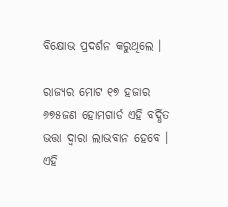ବିକ୍ଷୋଭ ପ୍ରଦର୍ଶନ କରୁଥିଲେ ।

ରାଜ୍ୟର ମୋଟ ୧୭ ହଜାର ୬୭୫ଜଣ ହୋମଗାର୍ଡ ଏହି ବର୍ଦ୍ଧିତ ଭତ୍ତା ଦ୍ୱାରା ଲାଭବାନ ହେବେ । ଏହି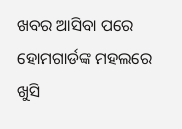ଖବର ଆସିବା ପରେ ହୋମଗାର୍ଡଙ୍କ ମହଲରେ ଖୁସି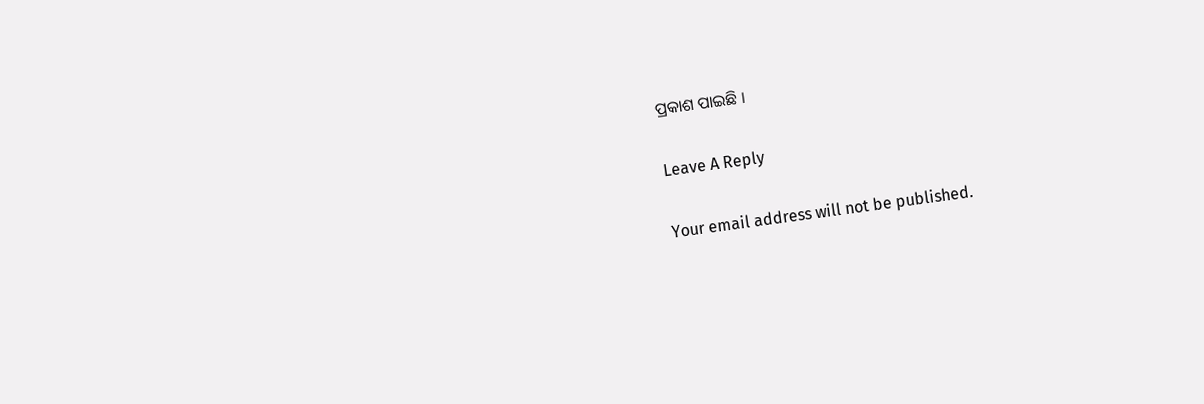ପ୍ରକାଶ ପାଇଛି ।

Leave A Reply

Your email address will not be published.